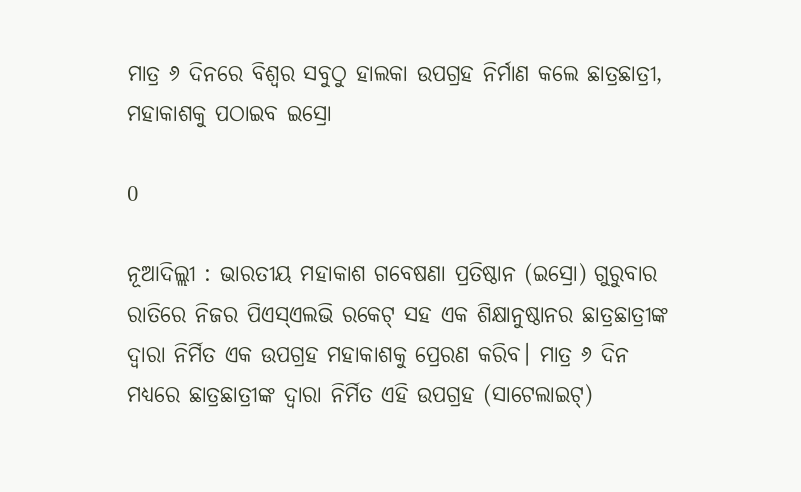ମାତ୍ର ୬ ଦିନରେ ବିଶ୍ୱର ସବୁଠୁ ହାଲକା ଉପଗ୍ରହ ନିର୍ମାଣ କଲେ ଛାତ୍ରଛାତ୍ରୀ, ମହାକାଶକୁ ପଠାଇବ ଇସ୍ରୋ

0

ନୂଆଦିଲ୍ଲୀ : ଭାରତୀୟ ମହାକାଶ ଗବେଷଣା ପ୍ରତିଷ୍ଠାନ (ଇସ୍ରୋ) ଗୁରୁବାର ରାତିରେ ନିଜର ପିଏସ୍‍ଏଲଭି ରକେଟ୍‍ ସହ ଏକ ଶିକ୍ଷାନୁଷ୍ଠାନର ଛାତ୍ରଛାତ୍ରୀଙ୍କ ଦ୍ୱାରା ନିର୍ମିତ ଏକ ଉପଗ୍ରହ ମହାକାଶକୁ ପ୍ରେରଣ କରିବ। ମାତ୍ର ୬ ଦିନ ମଧ୍ୟରେ ଛାତ୍ରଛାତ୍ରୀଙ୍କ ଦ୍ୱାରା ନିର୍ମିତ ଏହି ଉପଗ୍ରହ (ସାଟେଲାଇଟ୍‍)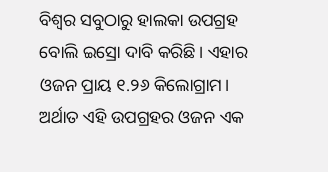ବିଶ୍ୱର ସବୁଠାରୁ ହାଲକା ଉପଗ୍ରହ ବୋଲି ଇସ୍ରୋ ଦାବି କରିଛି। ଏହାର ଓଜନ ପ୍ରାୟ ୧.୨୬ କିଲୋଗ୍ରାମ। ଅର୍ଥାତ ଏହି ଉପଗ୍ରହର ଓଜନ ଏକ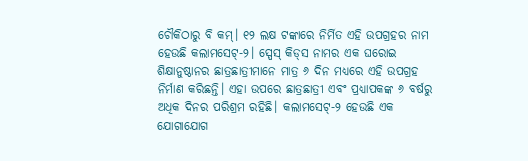ଚୌକିଠାରୁ ବି କମ୍‍। ୧୨ ଲକ୍ଷ ଟଙ୍କାରେ ନିର୍ମିତ ଏହି ଉପଗ୍ରହର ନାମ ହେଉଛି କଲାମସେଟ୍‍-୨। ସ୍ପେସ୍‍ କିଡ୍‍ସ ନାମର ଏକ ଘରୋଇ ଶିକ୍ଷାନୁଷ୍ଠାନର ଛାତ୍ରଛାତ୍ରୀମାନେ ମାତ୍ର ୬ ଦିନ ମଧ୍ୟରେ ଏହି ଉପଗ୍ରହ ନିର୍ମାଣ କରିଛନ୍ତି। ଏହା ଉପରେ ଛାତ୍ରଛାତ୍ରୀ ଏବଂ ପ୍ରଧ୍ୟାପକଙ୍କ ୬ ବର୍ଷରୁ ଅଧିକ ଦିନର ପରିଶ୍ରମ ରହିଛି। କଲାମସେଟ୍‍-୨ ହେଉଛି ଏକ ଯୋଗାଯୋଗ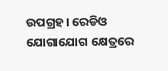ଉପଗ୍ରହ। ରେଡିଓ ଯୋଗାଯୋଗ କ୍ଷେତ୍ରରେ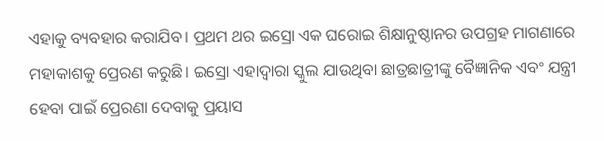ଏହାକୁ ବ୍ୟବହାର କରାଯିବ। ପ୍ରଥମ ଥର ଇସ୍ରୋ ଏକ ଘରୋଇ ଶିକ୍ଷାନୁଷ୍ଠାନର ଉପଗ୍ରହ ମାଗଣାରେ ମହାକାଶକୁ ପ୍ରେରଣ କରୁଛି। ଇସ୍ରୋ ଏହାଦ୍ୱାରା ସ୍କୁଲ ଯାଉଥିବା ଛାତ୍ରଛାତ୍ରୀଙ୍କୁ ବୈଜ୍ଞାନିକ ଏବଂ ଯନ୍ତ୍ରୀ ହେବା ପାଇଁ ପ୍ରେରଣା ଦେବାକୁ ପ୍ରୟାସ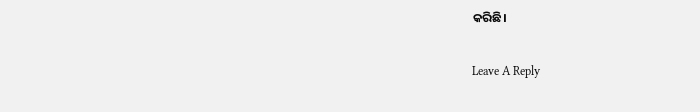କରିଛି।

Leave A Reply